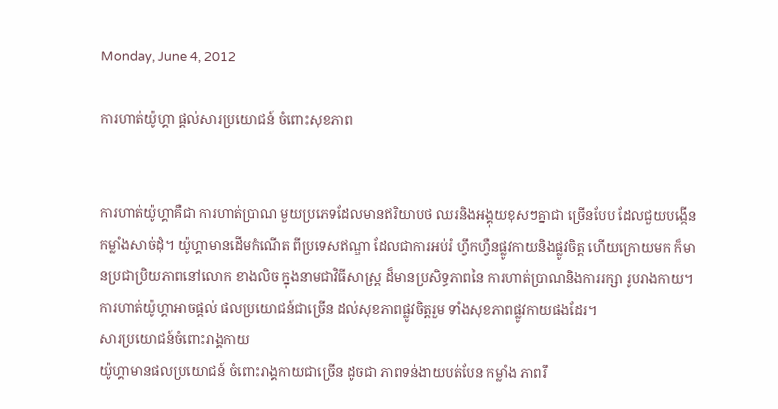Monday, June 4, 2012

ការហាត់យ៉ូហ្គា ផ្តល់សារប្រយោជន៍ ចំពោះសុខភាព


ការហាត់យ៉ូហ្គាគឺជា ការហាត់ប្រាណ មួយប្រភេទដែលមានឥរិយាបថ ឈរនិងអង្គុយខុសៗគ្នាជា ច្រើនបែប ដែលជួយបង្កើន កម្លាំងសាច់ដុំ។ យ៉ូហ្គាមានដើមកំណើត ពីប្រទេសឥណ្ឌា ដែលជាការអប់រំ ហ្វឹកហ្វឺនផ្លូវកាយនិងផ្លូវចិត្ត ហើយក្រោយមក ក៏មានប្រជាប្រិយភាពនៅលោក ខាងលិច ក្នុងនាមជាវិធីសាស្ត្រ ដ៏មានប្រសិទ្ធភាពនៃ ការហាត់ប្រាណនិងការរក្សា រូបរាងកាយ។
ការហាត់យ៉ូហ្គាអាចផ្តល់ ផលប្រយោជន៍ជាច្រើន ដល់សុខភាពផ្លូវចិត្តរួម ទាំងសុខភាពផ្លូវកាយផងដែរ។
សារប្រយោជន៍ចំពោះរាង្គកាយ
យ៉ូហ្គាមានផលប្រយោជន៍ ចំពោះរាង្គកាយជាច្រើន ដូចជា ភាពទន់ងាយបត់បែន កម្លាំង ភាពរឹ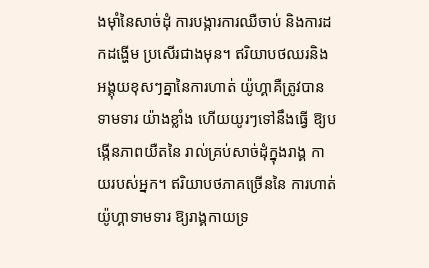ងម៉ាំនៃសាច់ដុំ ការបង្ការការឈឺចាប់ និងការដកដង្ហើម ប្រសើរជាងមុន។ ឥរិយាបថឈរនិង អង្គុយខុសៗគ្នានៃការហាត់ យ៉ូហ្គាគឺត្រូវបានទាមទារ យ៉ាងខ្លាំង ហើយយូរៗទៅនឹងធ្វើ ឱ្យបង្កើនភាពយឺតនៃ រាល់គ្រប់សាច់ដុំក្នុងរាង្គ កាយរបស់អ្នក។ ឥរិយាបថភាគច្រើននៃ ការហាត់យ៉ូហ្គាទាមទារ ឱ្យរាង្គកាយទ្រ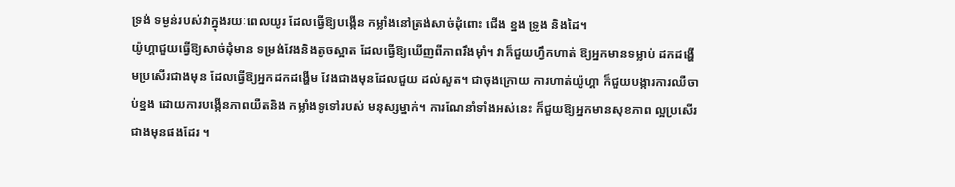ទ្រង់ ទម្ងន់របស់វាក្នុងរយៈពេលយូរ ដែលធ្វើឱ្យបង្កើន កម្លាំងនៅត្រង់សាច់ដុំពោះ ជើង ខ្នង ទ្រូង និងដៃ។
យ៉ូហ្គាជួយធ្វើឱ្យសាច់ដុំមាន ទម្រង់វែងនិងតូចស្អាត ដែលធ្វើឱ្យឃើញពីភាពរឹងម៉ាំ។ វាក៏ជួយហ្វឹកហាត់ ឱ្យអ្នកមានទម្លាប់ ដកដង្ហើមប្រសើរជាងមុន ដែលធ្វើឱ្យអ្នកដកដង្ហើម វែងជាងមុនដែលជួយ ដល់សួត។ ជាចុងក្រោយ ការហាត់យ៉ូហ្គា ក៏ជួយបង្ការការឈឺចាប់ខ្នង ដោយការបង្កើនភាពយឺតនិង កម្លាំងទូទៅរបស់ មនុស្សម្នាក់។ ការណែនាំទាំងអស់នេះ ក៏ជួយឱ្យអ្នកមានសុខភាព ល្អប្រសើរជាងមុនផងដែរ ។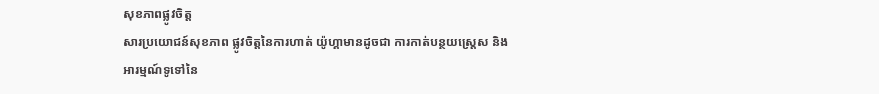សុខភាពផ្លូវចិត្ត
សារប្រយោជន៍សុខភាព ផ្លូវចិត្តនៃការហាត់ យ៉ូហ្គាមានដូចជា ការកាត់បន្ថយស្ត្រេស និងអារម្មណ៍ទូទៅនៃ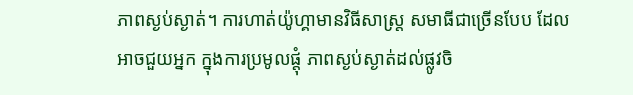ភាពស្ងប់ស្ងាត់។ ការហាត់យ៉ូហ្គាមានវិធីសាស្ត្រ សមាធីជាច្រើនបែប ដែលអាចជួយអ្នក ក្នុងការប្រមូលផ្តុំ ភាពស្ងប់ស្ងាត់ដល់ផ្លូវចិ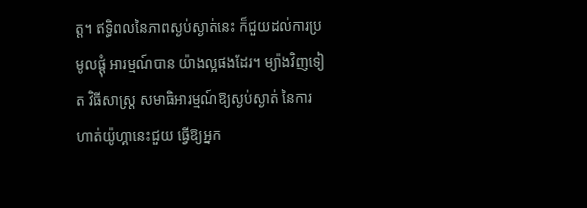ត្ត។ ឥទ្ធិពលនៃភាពស្ងប់ស្ងាត់នេះ ក៏ជួយដល់ការប្រមូលផ្តុំ អារម្មណ៍បាន យ៉ាងល្អផងដែរ។ ម្យ៉ាងវិញទៀត វិធីសាស្ត្រ សមាធិអារម្មណ៍ឱ្យស្ងប់ស្ងាត់ នៃការហាត់យ៉ូហ្គានេះជួយ ធ្វើឱ្យអ្នក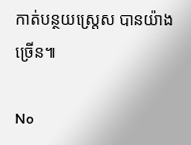កាត់បន្ថយស្ត្រេស បានយ៉ាងច្រើន៕

No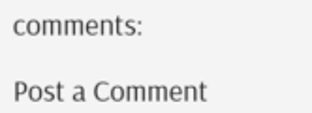comments:

Post a Comment